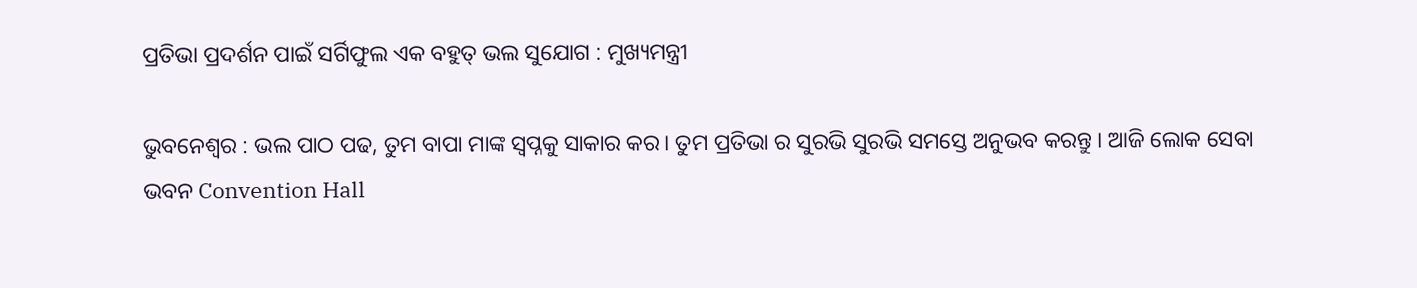ପ୍ରତିଭା ପ୍ରଦର୍ଶନ ପାଇଁ ସର୍ଗିଫୁଲ ଏକ ବହୁତ୍ ଭଲ ସୁଯୋଗ : ମୁଖ୍ୟମନ୍ତ୍ରୀ

ଭୁବନେଶ୍ଵର : ଭଲ ପାଠ ପଢ, ତୁମ ବାପା ମାଙ୍କ ସ୍ବପ୍ନକୁ ସାକାର କର। ତୁମ ପ୍ରତିଭା ର ସୁରଭି ସୁରଭି ସମସ୍ତେ ଅନୁଭବ କରନ୍ତୁ । ଆଜି ଲୋକ ସେବା ଭବନ Convention Hall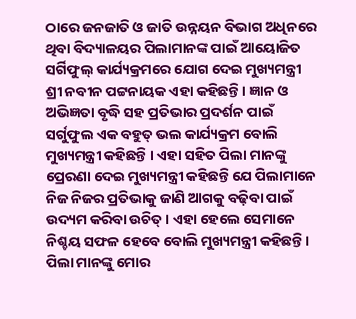ଠାରେ ଜନଜାତି ଓ ଜାତି ଉନ୍ନୟନ ବିଭାଗ ଅଧିନରେ ଥିବା ବିଦ୍ୟାଳୟର ପିଲାମାନଙ୍କ ପାଇଁ ଆୟୋଜିତ ସର୍ଗିଫୁଲ୍ କାର୍ଯ୍ୟକ୍ରମରେ ଯୋଗ ଦେଇ ମୁଖ୍ୟମନ୍ତ୍ରୀ ଶ୍ରୀ ନବୀନ ପଟ୍ଟନାୟକ ଏହା କହିଛନ୍ତି । ଜ୍ଞାନ ଓ ଅଭିଜ୍ଞତା ବୃଦ୍ଧି ସହ ପ୍ରତିଭାର ପ୍ରଦର୍ଶନ ପାଇଁ ସର୍ଗୁଫୁଲ ଏକ ବହୁତ୍ ଭଲ କାର୍ଯ୍ୟକ୍ରମ ବୋଲି ମୁଖ୍ୟମନ୍ତ୍ରୀ କହିଛନ୍ତି । ଏହା ସହିତ ପିଲା ମାନଙ୍କୁ ପ୍ରେରଣା ଦେଇ ମୁଖ୍ୟମନ୍ତ୍ରୀ କହିଛନ୍ତି ଯେ ପିଲାମାନେ ନିଜ ନିଜର ପ୍ରତିଭାକୁ ଜାଣି ଆଗକୁ ବଢ଼ିବା ପାଇଁ ଉଦ୍ୟମ କରିବା ଉଚିତ୍ । ଏହା ହେଲେ ସେମାନେ ନିଶ୍ଚୟ ସଫଳ ହେବେ ବୋଲି ମୁଖ୍ୟମନ୍ତ୍ରୀ କହିଛନ୍ତି । ପିଲା ମାନଙ୍କୁ ମୋର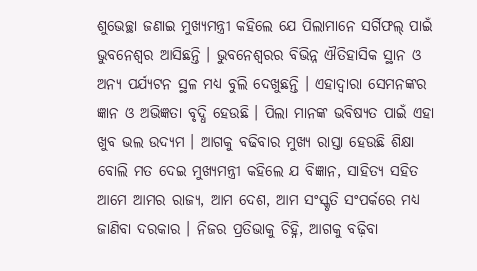ଶୁଭେଚ୍ଛା ଜଣାଇ ମୁଖ୍ୟମନ୍ତ୍ରୀ କହିଲେ ଯେ ପିଲାମାନେ ସର୍ଗିଫଲ୍ ପାଇଁ ଭୁବନେଶ୍ଵର ଆସିଛନ୍ତି । ଭୁବନେଶ୍ବରର ବିଭିନ୍ନ ଐତିହାସିକ ସ୍ଥାନ ଓ ଅନ୍ୟ ପର୍ଯ୍ୟଟନ ସ୍ଥଳ ମଧ୍ୟ ବୁଲି ଦେଖୁଛନ୍ତି । ଏହାଦ୍ବାରା ସେମନଙ୍କର ଜ୍ଞାନ ଓ ଅଭିଜ୍ଞତା ବୃଦ୍ଧି ହେଉଛି । ପିଲା ମାନଙ୍କ ଭବିଷ୍ୟତ ପାଇଁ ଏହା ଖୁବ ଭଲ ଉଦ୍ୟମ । ଆଗକୁ ବଢିବାର ମୁଖ୍ୟ ରାସ୍ତା ହେଉଛି ଶିକ୍ଷା ବୋଲି ମତ ଦେଇ ମୁଖ୍ୟମନ୍ତ୍ରୀ କହିଲେ ଯ ବିଜ୍ଞାନ, ସାହିତ୍ୟ ସହିତ ଆମେ ଆମର ରାଜ୍ୟ, ଆମ ଦେଶ, ଆମ ସଂସ୍କୃତି ସଂପର୍କରେ ମଧ୍ୟ ଜାଣିବା ଦରକାର । ନିଜର ପ୍ରତିଭାକୁ ଚିହ୍ନି, ଆଗକୁ ବଢ଼ିବା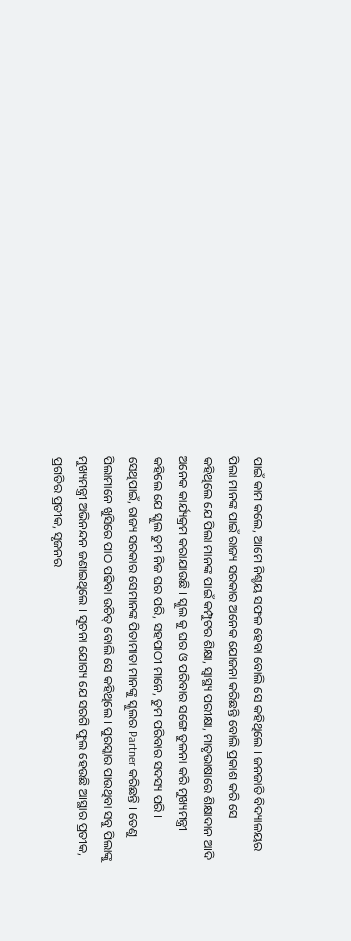ପାଇଁ କାମ କଲେ, ଆମେ ନିଶ୍ଚୟ ସଫଳ ହେବା ବୋଲି ସେ କହିଥିଲେ । ଜନଜାତି ବିଦ୍ୟାଳୟର ପିଲା ମାନଙ୍କ ପାଇଁ ରାଜ୍ୟ ସରକାର ଅନେକ ଯୋଜନା କରିଛନ୍ତି ବୋଲି ପ୍ରକାଶ କରି ସେ କହିଥିଲେ ଯେ ପିଲା ମାନଙ୍କ ପାଇଁ କମ୍ପୁଟର ଶିକ୍ଷା, ସ୍ବାସ୍ଥ୍ୟ ପରୀକ୍ଷା, ମାତୃଭାଷାରେ ଶିକ୍ଷାଦାନ ଆଦି ଅନେକ କାର୍ଯ୍ୟକ୍ରମ କରାଯାଉଛି । ସ୍କୁଲ କୁ ଘର ଓ ପରିବାର ସଙ୍ଗେ ତୁଳନା କରି ମୁଖ୍ୟମନ୍ତ୍ରୀ କହିଲେ ଯେ ସ୍କୁଲ ତୁମ ନିଜ ଘର ପରି, ସହପାଠୀ ମାନେ, ତୁମ ପରିବାର ସଦସ୍ୟ ପରି । ସେଥିପାଇଁ, ରାଜ୍ୟ ସରକାର ସେମାନଙ୍କ ପିତାମାତା ମାନଙ୍କୁ ସ୍କୁଲର Partner କରିଛନ୍ତି । ତେଣୁ ପିଲାମାନେ ଖୁସିରେ ପାଠ ପଢିବା ଉଚିତ୍ ବୋଲି ସେ କହିଥିଲେ । ପୁରସ୍କାର ପାଉଥିବା ସବୁ ପିଲାଙ୍କୁ ମୁଖ୍ୟମନ୍ତ୍ରୀ ଅଭିନନ୍ଦନ ଜଣାଇଥିଲେ । ସୂଚନା ଯୋଗ୍ୟ ଯେ ସରଗି ଫୁଲ ହେଉଛି ଆସ୍ଥାର ପ୍ରତୀକ, ପ୍ରଗତିର ପ୍ରତୀକ, ସୃଜନର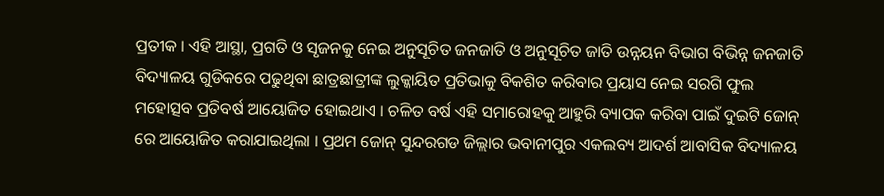ପ୍ରତୀକ । ଏହି ଆସ୍ଥା, ପ୍ରଗତି ଓ ସୃଜନକୁ ନେଇ ଅନୁସୂଚିତ ଜନଜାତି ଓ ଅନୁସୂଚିତ ଜାତି ଉନ୍ନୟନ ବିଭାଗ ବିଭିନ୍ନ ଜନଜାତି ବିଦ୍ୟାଳୟ ଗୁଡିକରେ ପଢୁଥିବା ଛାତ୍ରଛାତ୍ରୀଙ୍କ ଲୁକ୍କାୟିତ ପ୍ରତିଭାକୁ ବିକଶିତ କରିବାର ପ୍ରୟାସ ନେଇ ସରଗି ଫୁଲ ମହୋତ୍ସବ ପ୍ରତିବର୍ଷ ଆୟୋଜିତ ହୋଇଥାଏ । ଚଳିତ ବର୍ଷ ଏହି ସମାରୋହକୁ ଆହୁରି ବ୍ୟାପକ କରିବା ପାଇଁ ଦୁଇଟି ଜୋନ୍ ରେ ଆୟୋଜିତ କରାଯାଇଥିଲା । ପ୍ରଥମ ଜୋନ୍ ସୁନ୍ଦରଗଡ ଜିଲ୍ଲାର ଭବାନୀପୁର ଏକଲବ୍ୟ ଆଦର୍ଶ ଆବାସିକ ବିଦ୍ୟାଳୟ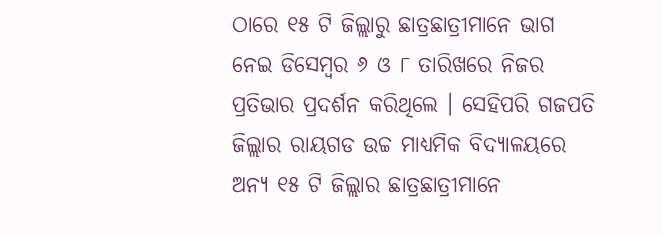ଠାରେ ୧୫ ଟି ଜିଲ୍ଲାରୁ ଛାତ୍ରଛାତ୍ରୀମାନେ ଭାଗ ନେଇ ଡିସେମ୍ବର ୬ ଓ ୮ ତାରିଖରେ ନିଜର ପ୍ରତିଭାର ପ୍ରଦର୍ଶନ କରିଥିଲେ । ସେହିପରି ଗଜପତି ଜିଲ୍ଲାର ରାୟଗଡ ଉଚ୍ଚ ମାଧ୍ୟମିକ ବିଦ୍ୟାଳୟରେ ଅନ୍ୟ ୧୫ ଟି ଜିଲ୍ଲାର ଛାତ୍ରଛାତ୍ରୀମାନେ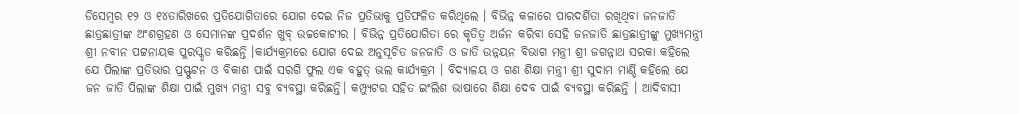ଡିସେମ୍ବର ୧୨ ଓ ୧୪ତାରିଖରେ ପ୍ରତିଯୋଗିତାରେ ଯୋଗ ଦେଇ ନିଜ ପ୍ରତିଭାକୁ ପ୍ରତିଫଳିତ କରିଥିଲେ । ବିଭିନ୍ନ କଳାରେ ପାରଦର୍ଶିତା ରଖିଥିବା ଜନଜାତି ଛାତ୍ରଛାତ୍ରୀଙ୍କ ଅଂଶଗ୍ରହଣ ଓ ସେମାନଙ୍କ ପ୍ରଦର୍ଶନ ଖୁବ୍ ଉଚ୍ଚକୋଟୀର । ବିଭିନ୍ନ ପ୍ରତିଯୋଗିତା ରେ କୃତିତ୍ବ ଅର୍ଜନ କରିବା ସେହି ଜନଜାତି ଛାତ୍ରଛାତ୍ରୀଙ୍କୁ ମୁଖ୍ୟମନ୍ତ୍ରୀ ଶ୍ରୀ ନବୀନ ପଟ୍ଟନାୟକ ପୁରସ୍କୃତ କରିଛନ୍ତି ।କାର୍ଯ୍ୟକ୍ରମରେ ଯୋଗ ଦେଇ ଅନୁସୂଚିତ ଜନଜାତି ଓ ଜାତି ଉନ୍ନୟନ ବିଭାଗ ମନ୍ତ୍ରୀ ଶ୍ରୀ ଜଗନ୍ନାଥ ସରକା କହିଲେ ଯେ ପିଲାଙ୍କ ପ୍ରତିଭାର ପ୍ରସ୍ଫୁଟନ ଓ ବିକାଶ ପାଇଁ ସରଗି ଫୁଲ ଏକ ବହୁତ୍ ଭଲ କାର୍ଯ୍ୟକ୍ରମ । ବିଦ୍ୟାଳୟ ଓ ଗଣ ଶିକ୍ଷା ମନ୍ତ୍ରୀ ଶ୍ରୀ ସୁଦାମ ମାର୍ଣ୍ଡି କହିଲେ ଯେ ଜନ ଜାତି ପିଲାଙ୍କ ଶିକ୍ଷା ପାଇଁ ମୁଖ୍ୟ ମନ୍ତ୍ରୀ ସବୁ ବ୍ୟବସ୍ଥା କରିଛନ୍ତି। କମ୍ପ୍ୟୁଟର ସହିତ ଇଂଲିଶ ଭାଷାରେ ଶିକ୍ଷା ଦେବ ପାଇଁ ବ୍ୟବସ୍ଥା କରିଛନ୍ତି । ଆଦିବାସୀ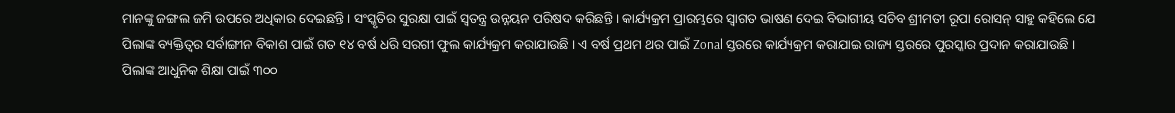ମାନଙ୍କୁ ଜଙ୍ଗଲ ଜମି ଉପରେ ଅଧିକାର ଦେଇଛନ୍ତି । ସଂସ୍କୃତିର ସୁରକ୍ଷା ପାଇଁ ସ୍ବତନ୍ତ୍ର ଉନ୍ନୟନ ପରିଷଦ କରିଛନ୍ତି । କାର୍ଯ୍ୟକ୍ରମ ପ୍ରାରମ୍ଭରେ ସ୍ଵାଗତ ଭାଷଣ ଦେଇ ବିଭାଗୀୟ ସଚିବ ଶ୍ରୀମତୀ ରୂପା ରୋସନ୍ ସାହୁ କହିଲେ ଯେ ପିଲାଙ୍କ ବ୍ୟକ୍ତିତ୍ୱର ସର୍ବାଙ୍ଗୀନ ବିକାଶ ପାଇଁ ଗତ ୧୪ ବର୍ଷ ଧରି ସରଗୀ ଫୁଲ କାର୍ଯ୍ୟକ୍ରମ କରାଯାଉଛି । ଏ ବର୍ଷ ପ୍ରଥମ ଥର ପାଇଁ Zonal ସ୍ତରରେ କାର୍ଯ୍ୟକ୍ରମ କରାଯାଇ ରାଜ୍ୟ ସ୍ତରରେ ପୁରସ୍କାର ପ୍ରଦାନ କରାଯାଉଛି । ପିଲାଙ୍କ ଆଧୁନିକ ଶିକ୍ଷା ପାଇଁ ୩୦୦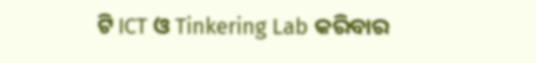ଟି ICT ଓ Tinkering Lab କରିବାର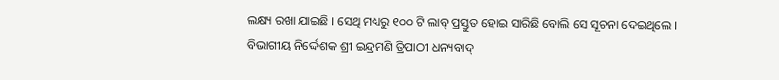ଲକ୍ଷ୍ୟ ରଖା ଯାଇଛି । ସେଥି ମଧ୍ୟରୁ ୧୦୦ ଟି ଲାବ୍ ପ୍ରସ୍ତୁତ ହୋଇ ସାରିଛି ବୋଲି ସେ ସୂଚନା ଦେଇଥିଲେ । ବିଭାଗୀୟ ନିର୍ଦ୍ଦେଶକ ଶ୍ରୀ ଇନ୍ଦ୍ରମଣି ତ୍ରିପାଠୀ ଧନ୍ୟବାଦ୍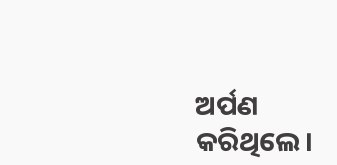ଅର୍ପଣ କରିଥିଲେ।